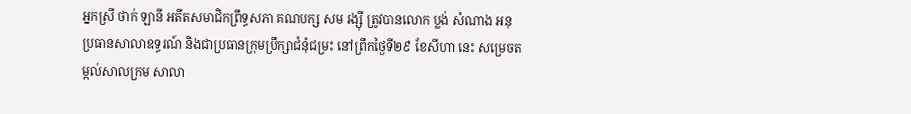អ្នកស្រី ថាក់ ឡានី អតីតសមាជិកព្រឹទ្ធសភា គណបក្ស សម រង្ស៊ី ត្រូវបានលោក ប្លង់ សំណាង អនុប្រធានសាលាឧទ្ធរណ៍ និងជាប្រធានក្រុមប្រឹក្សាជំនុំជម្រះ នៅព្រឹកថ្ងៃទី២៩ ខែសីហា នេះ សម្រេចតម្កល់សាលក្រម សាលា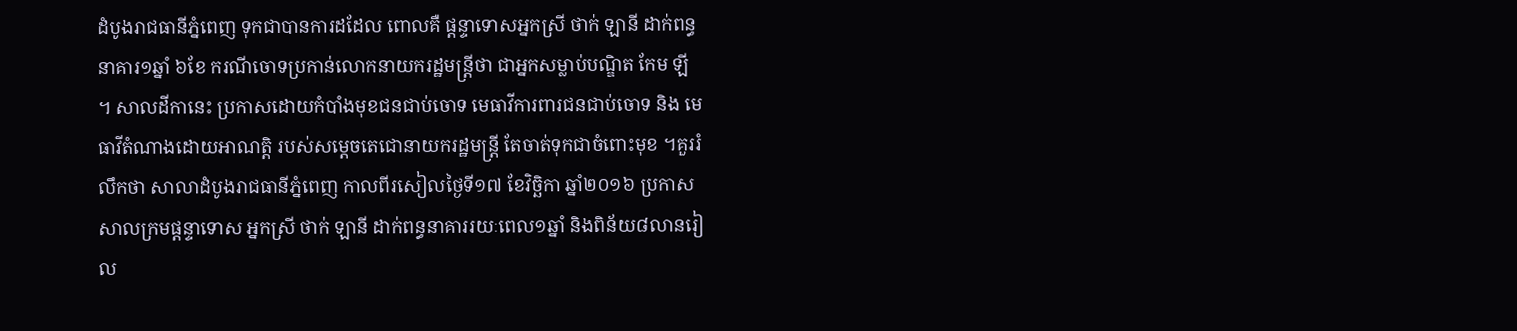ដំបូងរាជធានីភ្នំពេញ ទុកជាបានការដដែល ពោលគឺ ផ្តន្ទាទោសអ្នកស្រី ថាក់ ឡានី ដាក់ពន្ធនាគារ១ឆ្នាំ ៦ខែ ករណីចោទប្រកាន់លោកនាយករដ្ឋមន្រ្តីថា ជាអ្នកសម្លាប់បណ្ឌិត កែម ឡី ។ សាលដីកានេះ ប្រកាសដោយកំបាំងមុខជនជាប់ចោទ មេធាវីការពារជនជាប់ចោទ និង មេធាវីតំណាងដោយអាណត្តិ របស់សម្តេចតេជោនាយករដ្ឋមន្ត្រី តែចាត់ទុកជាចំពោះមុខ ។គួររំលឹកថា សាលាដំបូងរាជធានីភ្នំពេញ កាលពីរសៀលថ្ងៃទី១៧ ខែវិច្ឆិកា ឆ្នាំ២០១៦ ប្រកាសសាលក្រមផ្តន្ទាទោស អ្នកស្រី ថាក់ ឡានី ដាក់ពន្ធនាគាររយៈពេល១ឆ្នាំ និងពិន័យ៨លានរៀល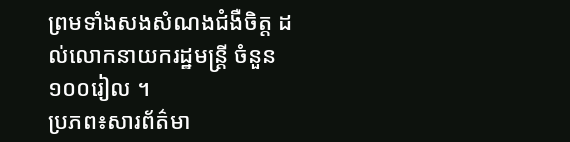ព្រមទាំងសងសំណងជំងឺចិត្ត ដល់លោកនាយករដ្ឋមន្ត្រី ចំនួន១០០រៀល ។
ប្រភព៖សារព័ត៌មា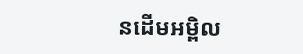នដើមអម្ពិល